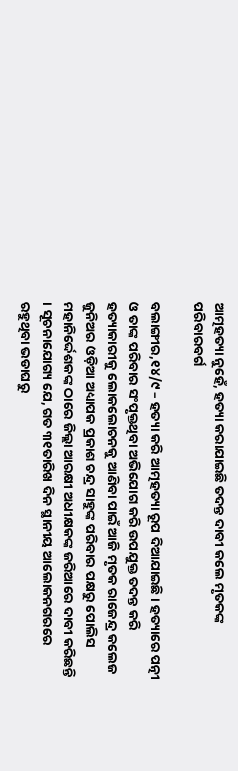ଆତ୍ମହତ୍ୟା ନୁହେଁ, ହତ୍ୟା କରାଯାଇଛି ତଦନ୍ତ ଦାବୀ କଲେ ମୃତକଙ୍କ ପରିବାରବର୍ଗ

ବଲାଙ୍ଗୀର,୧୪/୯ – ହତ୍ୟା କରି ଆତ୍ମହତ୍ୟା ରୂପ ଦିଆଯାଇଛି । ହତ୍ୟାରେ ପତ୍ନୀ ଓ ତାଙ୍କ ପରିବାର ସଂପୃକ୍ତଥିବା ଅଭିଯୋଗ କରି ଉପଯୁକ୍ତ ତଦନ୍ତ କରି ହତ୍ୟାକାରୀକୁ ଲୋକଲୋଚନକୁ ଆଣିବା ପାଇଁ ଆଜି ମୃତକ ରାଜେନ୍ଦ୍ର କଲେଜ ଜୁନିଅର ଓଡ଼ିଆ ଅଧ୍ୟାପକ ପ୍ରକାଶ ଚନ୍ଦ୍ର ସାହୁଙ୍କ ପରିବାର ପକ୍ଷରୁ ପୋଲିସ ମହାନିର୍ଦ୍ଦେଶକଙ୍କ ଠାରେ ଜିଲ୍ଲା ଆରକ୍ଷୀ ଅଧୀକ୍ଷକଙ୍କ ଜରିଆରେ ଦାବୀ କରିଛନ୍ତି । ସୂଚନାଯୋଗ୍ୟ ଯେ, ଗତ ୩୧ତାରିଖ ଦିନ ସ୍ଥାନୀୟ ଆଲୋକନଗରରେ ରହୁଥିବା ଭଡାଘରୁ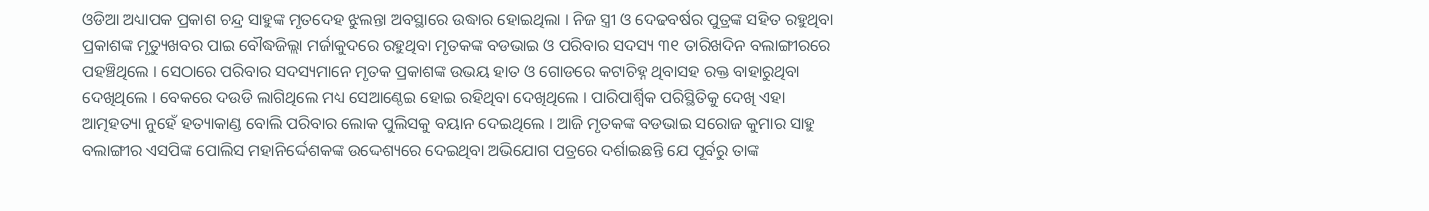ଓଡିଆ ଅଧ୍ୟାପକ ପ୍ରକାଶ ଚନ୍ଦ୍ର ସାହୁଙ୍କ ମୃତଦେହ ଝୁଲନ୍ତା ଅବସ୍ଥାରେ ଉଦ୍ଧାର ହୋଇଥିଲା । ନିଜ ସ୍ତ୍ରୀ ଓ ଦେଢବର୍ଷର ପୁତ୍ରଙ୍କ ସହିତ ରହୁଥିବା ପ୍ରକାଶଙ୍କ ମୃତ୍ୟୁଖବର ପାଇ ବୌଦ୍ଧଜିଲ୍ଲା ମର୍ଜାକୁଦରେ ରହୁଥିବା ମୃତକଙ୍କ ବଡଭାଇ ଓ ପରିବାର ସଦସ୍ୟ ୩୧ ତାରିଖଦିନ ବଲାଙ୍ଗୀରରେ ପହଞ୍ଚିଥିଲେ । ସେଠାରେ ପରିବାର ସଦସ୍ୟମାନେ ମୃତକ ପ୍ରକାଶଙ୍କ ଉଭୟ ହାତ ଓ ଗୋଡରେ କଟାଚିହ୍ନ ଥିବାସହ ରକ୍ତ ବାହାରୁଥିବା ଦେଖିଥିଲେ । ବେକରେ ଦଉଡି ଲାଗିଥିଲେ ମଧ୍ୟ ସେଆଣ୍ଠେଇ ହୋଇ ରହିଥିବା ଦେଖିଥିଲେ । ପାରିପାର୍ଶ୍ଵିକ ପରିସ୍ଥିତିକୁ ଦେଖି ଏହା ଆତ୍ମହତ୍ୟା ନୁହେଁ ହତ୍ୟାକାଣ୍ଡ ବୋଲି ପରିବାର ଲୋକ ପୁଲିସକୁ ବୟାନ ଦେଇଥିଲେ । ଆଜି ମୃତକଙ୍କ ବଡଭାଇ ସରୋଜ କୁମାର ସାହୁ ବଲାଙ୍ଗୀର ଏସପିଙ୍କ ପୋଲିସ ମହାନିର୍ଦ୍ଦେଶକଙ୍କ ଉଦ୍ଦେଶ୍ୟରେ ଦେଇଥିବା ଅଭିଯୋଗ ପତ୍ରରେ ଦର୍ଶାଇଛନ୍ତି ଯେ ପୂର୍ବରୁ ତାଙ୍କ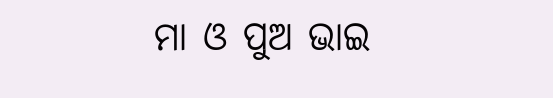ମା ଓ ପୁଅ ଭାଇ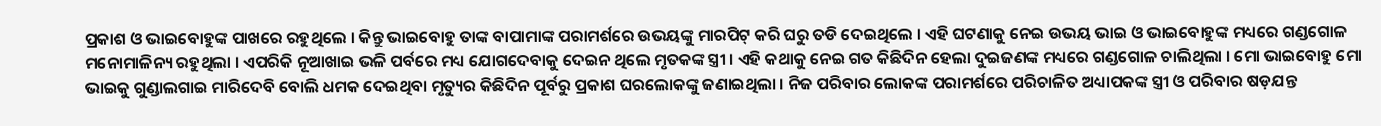ପ୍ରକାଶ ଓ ଭାଇବୋହୁଙ୍କ ପାଖରେ ରହୁଥିଲେ । କିନ୍ତୁ ଭାଇବୋହୁ ତାଙ୍କ ବାପାମାଙ୍କ ପରାମର୍ଶରେ ଉଭୟଙ୍କୁ ମାରପିଟ୍‌ କରି ଘରୁ ତଡି ଦେଇଥିଲେ । ଏହି ଘଟଣାକୁ ନେଇ ଉଭୟ ଭାଇ ଓ ଭାଇବୋହୁଙ୍କ ମଧ୍ୟରେ ଗଣ୍ଡଗୋଳ ମନୋମାଳିନ୍ୟ ରହୁଥିଲା । ଏପରିକି ନୂଆଖାଇ ଭଳି ପର୍ବରେ ମଧ୍ୟ ଯୋଗଦେବାକୁ ଦେଇନ ଥିଲେ ମୃତକଙ୍କ ସ୍ତ୍ରୀ । ଏହି କଥାକୁ ନେଇ ଗତ କିଛିଦିନ ହେଲା ଦୁଇଜଣଙ୍କ ମଧ୍ୟରେ ଗଣ୍ଡଗୋଳ ଚାଲିଥିଲା । ମୋ ଭାଇବୋହୁ ମୋ ଭାଇକୁ ଗୁଣ୍ଡାଲଗାଇ ମାରିଦେବି ବୋଲି ଧମକ ଦେଇଥିବା ମୃତ୍ୟୁର କିଛିଦିନ ପୂର୍ବରୁ ପ୍ରକାଶ ଘରଲୋକଙ୍କୁ ଜଣାଇଥିଲା । ନିଜ ପରିବାର ଲୋକଙ୍କ ପରାମର୍ଶରେ ପରିଚାଳିତ ଅଧ୍ୟାପକଙ୍କ ସ୍ତ୍ରୀ ଓ ପରିବାର ଷଡ଼ଯନ୍ତ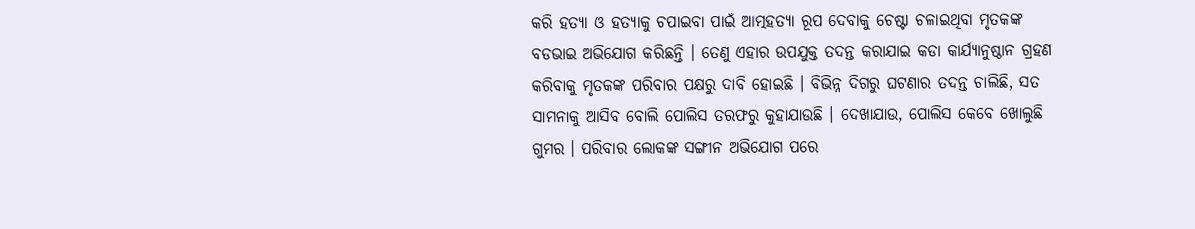କରି ହତ୍ୟା ଓ ହତ୍ୟାକୁ ଚପାଇବା ପାଇଁ ଆତ୍ମହତ୍ୟା ରୂପ ଦେବାକୁ ଚେଷ୍ଟା ଚଳାଇଥିବା ମୃତକଙ୍କ ବଡଭାଇ ଅଭିଯୋଗ କରିଛନ୍ତି । ତେଣୁ ଏହାର ଉପଯୁକ୍ତ ତଦନ୍ତ କରାଯାଇ କଡା କାର୍ଯ୍ୟାନୁଷ୍ଠାନ ଗ୍ରହଣ କରିବାକୁ ମୃତକଙ୍କ ପରିବାର ପକ୍ଷରୁ ଦାବି ହୋଇଛି । ବିଭିନ୍ନ ଦିଗରୁ ଘଟଣାର ତଦନ୍ତ ଚାଲିଛି, ସତ ସାମନାକୁ ଆସିବ ବୋଲି ପୋଲିସ ତରଫରୁ କୁହାଯାଉଛି । ଦେଖାଯାଉ, ପୋଲିସ କେବେ ଖୋଲୁଛି ଗୁମର । ପରିବାର ଲୋକଙ୍କ ସଙ୍ଗୀନ ଅଭିଯୋଗ ପରେ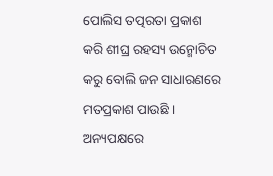ପୋଲିସ ତତ୍ପରତା ପ୍ରକାଶ କରି ଶୀଘ୍ର ରହସ୍ୟ ଉନ୍ମୋଚିତ କରୁ ବୋଲି ଜନ ସାଧାରଣରେ ମତପ୍ରକାଶ ପାଉଛି । ଅନ୍ୟପକ୍ଷରେ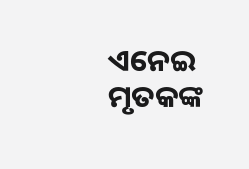ଏନେଇ ମୃତକଙ୍କ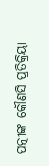ପତ୍ନୀଙ୍କ କୌଣସି ପ୍ରତିକ୍ରିୟା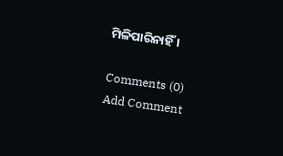ମିଳିପାରିନାହିଁ ।

Comments (0)
Add Comment